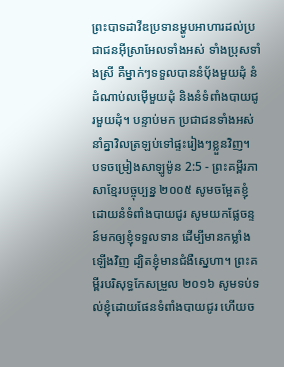ព្រះបាទដាវីឌប្រទានម្ហូបអាហារដល់ប្រជាជនអ៊ីស្រាអែលទាំងអស់ ទាំងប្រុសទាំងស្រី គឺម្នាក់ៗទទួលបាននំប៉័ងមួយដុំ នំដំណាប់លម៉ើមួយដុំ និងនំទំពាំងបាយជូរមួយដុំ។ បន្ទាប់មក ប្រជាជនទាំងអស់នាំគ្នាវិលត្រឡប់ទៅផ្ទះរៀងៗខ្លួនវិញ។
បទចម្រៀងសាឡូម៉ូន 2:5 - ព្រះគម្ពីរភាសាខ្មែរបច្ចុប្បន្ន ២០០៥ សូមចម្អែតខ្ញុំ ដោយនំទំពាំងបាយជូរ សូមយកផ្លែចន្ទន៍មកឲ្យខ្ញុំទទួលទាន ដើម្បីមានកម្លាំងឡើងវិញ ដ្បិតខ្ញុំមានជំងឺស្នេហា។ ព្រះគម្ពីរបរិសុទ្ធកែសម្រួល ២០១៦ សូមទប់ទល់ខ្ញុំដោយផែនទំពាំងបាយជូរ ហើយច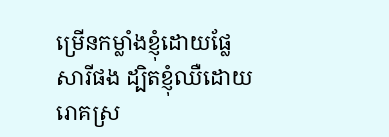ម្រើនកម្លាំងខ្ញុំដោយផ្លែសារីផង ដ្បិតខ្ញុំឈឺដោយរោគស្រ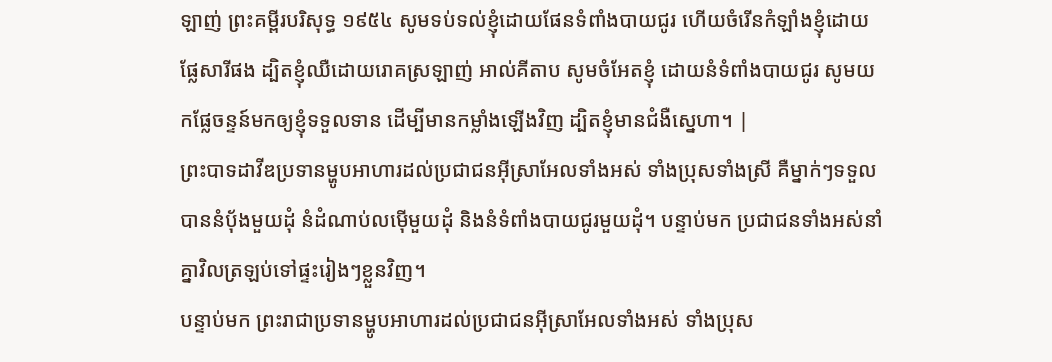ឡាញ់ ព្រះគម្ពីរបរិសុទ្ធ ១៩៥៤ សូមទប់ទល់ខ្ញុំដោយផែនទំពាំងបាយជូរ ហើយចំរើនកំឡាំងខ្ញុំដោយផ្លែសារីផង ដ្បិតខ្ញុំឈឺដោយរោគស្រឡាញ់ អាល់គីតាប សូមចំអែតខ្ញុំ ដោយនំទំពាំងបាយជូរ សូមយកផ្លែចន្ទន៍មកឲ្យខ្ញុំទទួលទាន ដើម្បីមានកម្លាំងឡើងវិញ ដ្បិតខ្ញុំមានជំងឺស្នេហា។ |
ព្រះបាទដាវីឌប្រទានម្ហូបអាហារដល់ប្រជាជនអ៊ីស្រាអែលទាំងអស់ ទាំងប្រុសទាំងស្រី គឺម្នាក់ៗទទួលបាននំប៉័ងមួយដុំ នំដំណាប់លម៉ើមួយដុំ និងនំទំពាំងបាយជូរមួយដុំ។ បន្ទាប់មក ប្រជាជនទាំងអស់នាំគ្នាវិលត្រឡប់ទៅផ្ទះរៀងៗខ្លួនវិញ។
បន្ទាប់មក ព្រះរាជាប្រទានម្ហូបអាហារដល់ប្រជាជនអ៊ីស្រាអែលទាំងអស់ ទាំងប្រុស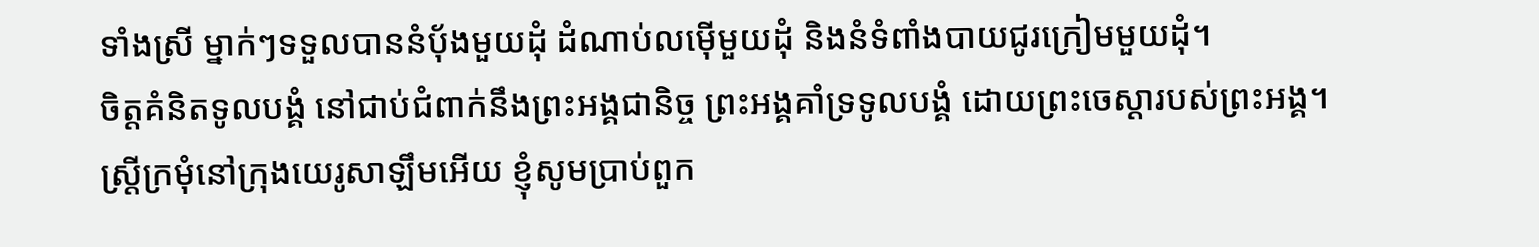ទាំងស្រី ម្នាក់ៗទទួលបាននំបុ័ងមួយដុំ ដំណាប់លម៉ើមួយដុំ និងនំទំពាំងបាយជូរក្រៀមមួយដុំ។
ចិត្តគំនិតទូលបង្គំ នៅជាប់ជំពាក់នឹងព្រះអង្គជានិច្ច ព្រះអង្គគាំទ្រទូលបង្គំ ដោយព្រះចេស្ដារបស់ព្រះអង្គ។
ស្ត្រីក្រមុំនៅក្រុងយេរូសាឡឹមអើយ ខ្ញុំសូមប្រាប់ពួក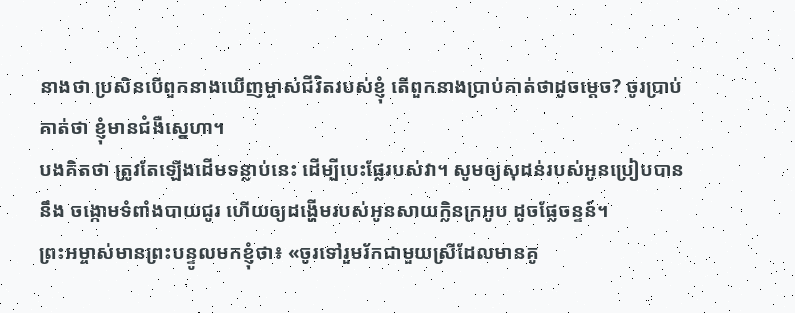នាងថា ប្រសិនបើពួកនាងឃើញម្ចាស់ជីវិតរបស់ខ្ញុំ តើពួកនាងប្រាប់គាត់ថាដូចម្ដេច? ចូរប្រាប់គាត់ថា ខ្ញុំមានជំងឺស្នេហា។
បងគិតថា ត្រូវតែឡើងដើមទន្លាប់នេះ ដើម្បីបេះផ្លែរបស់វា។ សូមឲ្យសុដន់របស់អូនប្រៀបបាននឹង ចង្កោមទំពាំងបាយជូរ ហើយឲ្យដង្ហើមរបស់អូនសាយក្លិនក្រអូប ដូចផ្លែចន្ទន៍។
ព្រះអម្ចាស់មានព្រះបន្ទូលមកខ្ញុំថា៖ «ចូរទៅរួមរ័កជាមួយស្រីដែលមានគូ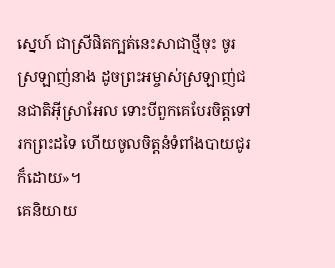ស្នេហ៍ ជាស្រីផិតក្បត់នេះសាជាថ្មីចុះ ចូរស្រឡាញ់នាង ដូចព្រះអម្ចាស់ស្រឡាញ់ជនជាតិអ៊ីស្រាអែល ទោះបីពួកគេបែរចិត្តទៅរកព្រះដទៃ ហើយចូលចិត្តនំទំពាំងបាយជូរ ក៏ដោយ»។
គេនិយាយ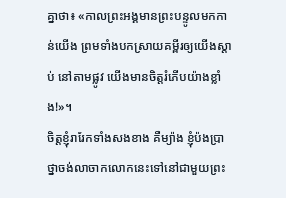គ្នាថា៖ «កាលព្រះអង្គមានព្រះបន្ទូលមកកាន់យើង ព្រមទាំងបកស្រាយគម្ពីរឲ្យយើងស្ដាប់ នៅតាមផ្លូវ យើងមានចិត្តរំភើបយ៉ាងខ្លាំង!»។
ចិត្តខ្ញុំរារែកទាំងសងខាង គឺម្យ៉ាង ខ្ញុំប៉ងប្រាថ្នាចង់លាចាកលោកនេះទៅនៅជាមួយព្រះ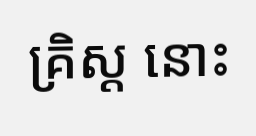គ្រិស្ត នោះ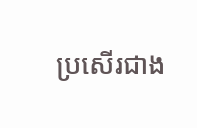ប្រសើរជាង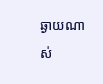ឆ្ងាយណាស់